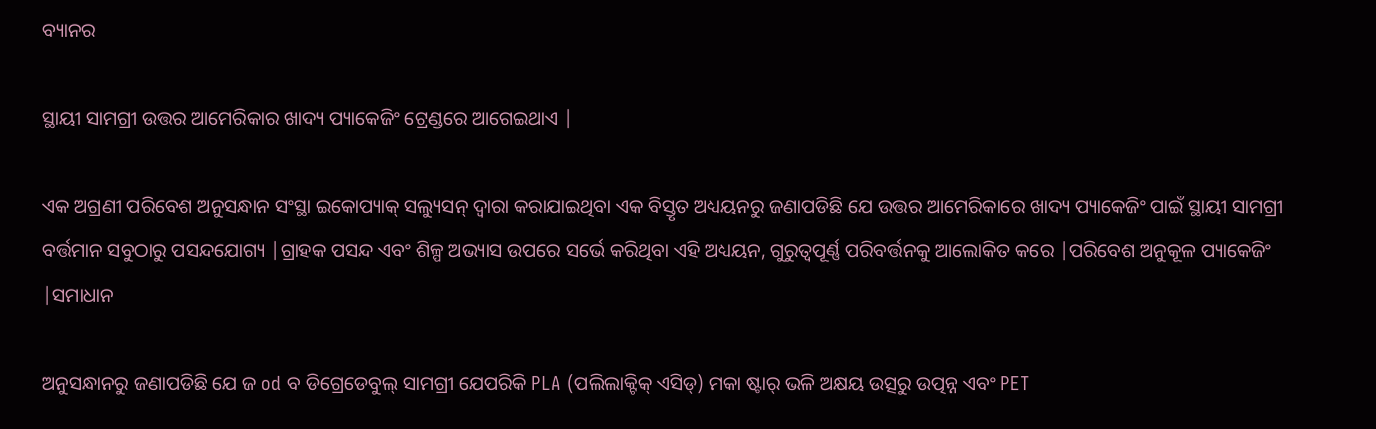ବ୍ୟାନର

ସ୍ଥାୟୀ ସାମଗ୍ରୀ ଉତ୍ତର ଆମେରିକାର ଖାଦ୍ୟ ପ୍ୟାକେଜିଂ ଟ୍ରେଣ୍ଡରେ ଆଗେଇଥାଏ |

ଏକ ଅଗ୍ରଣୀ ପରିବେଶ ଅନୁସନ୍ଧାନ ସଂସ୍ଥା ଇକୋପ୍ୟାକ୍ ସଲ୍ୟୁସନ୍ ଦ୍ୱାରା କରାଯାଇଥିବା ଏକ ବିସ୍ତୃତ ଅଧ୍ୟୟନରୁ ଜଣାପଡିଛି ଯେ ଉତ୍ତର ଆମେରିକାରେ ଖାଦ୍ୟ ପ୍ୟାକେଜିଂ ପାଇଁ ସ୍ଥାୟୀ ସାମଗ୍ରୀ ବର୍ତ୍ତମାନ ସବୁଠାରୁ ପସନ୍ଦଯୋଗ୍ୟ |ଗ୍ରାହକ ପସନ୍ଦ ଏବଂ ଶିଳ୍ପ ଅଭ୍ୟାସ ଉପରେ ସର୍ଭେ କରିଥିବା ଏହି ଅଧ୍ୟୟନ, ଗୁରୁତ୍ୱପୂର୍ଣ୍ଣ ପରିବର୍ତ୍ତନକୁ ଆଲୋକିତ କରେ |ପରିବେଶ ଅନୁକୂଳ ପ୍ୟାକେଜିଂ |ସମାଧାନ

ଅନୁସନ୍ଧାନରୁ ଜଣାପଡିଛି ଯେ ଜ od ବ ଡିଗ୍ରେଡେବୁଲ୍ ସାମଗ୍ରୀ ଯେପରିକି PLA (ପଲିଲାକ୍ଟିକ୍ ଏସିଡ୍) ମକା ଷ୍ଟାର୍ ଭଳି ଅକ୍ଷୟ ଉତ୍ସରୁ ଉତ୍ପନ୍ନ ଏବଂ PET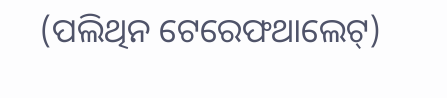(ପଲିଥିନ ଟେରେଫଥାଲେଟ୍)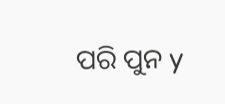ପରି ପୁନ y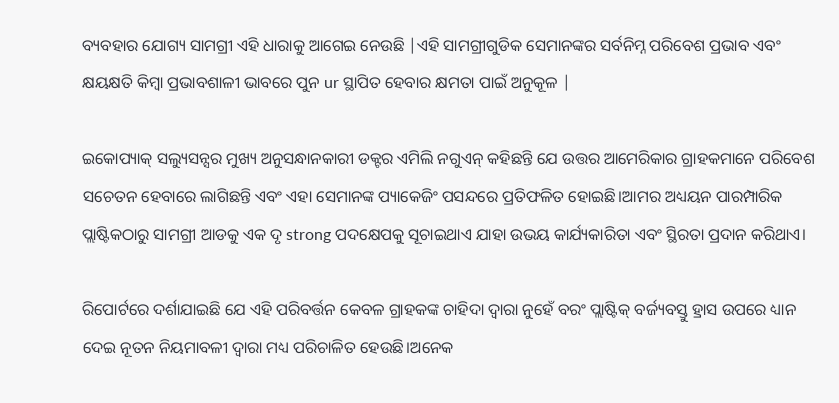ବ୍ୟବହାର ଯୋଗ୍ୟ ସାମଗ୍ରୀ ଏହି ଧାରାକୁ ଆଗେଇ ନେଉଛି |ଏହି ସାମଗ୍ରୀଗୁଡିକ ସେମାନଙ୍କର ସର୍ବନିମ୍ନ ପରିବେଶ ପ୍ରଭାବ ଏବଂ କ୍ଷୟକ୍ଷତି କିମ୍ବା ପ୍ରଭାବଶାଳୀ ଭାବରେ ପୁନ ur ସ୍ଥାପିତ ହେବାର କ୍ଷମତା ପାଇଁ ଅନୁକୂଳ |

ଇକୋପ୍ୟାକ୍ ସଲ୍ୟୁସନ୍ସର ମୁଖ୍ୟ ଅନୁସନ୍ଧାନକାରୀ ଡକ୍ଟର ଏମିଲି ନଗୁଏନ୍ କହିଛନ୍ତି ଯେ ଉତ୍ତର ଆମେରିକାର ଗ୍ରାହକମାନେ ପରିବେଶ ସଚେତନ ହେବାରେ ଲାଗିଛନ୍ତି ଏବଂ ଏହା ସେମାନଙ୍କ ପ୍ୟାକେଜିଂ ପସନ୍ଦରେ ପ୍ରତିଫଳିତ ହୋଇଛି।ଆମର ଅଧ୍ୟୟନ ପାରମ୍ପାରିକ ପ୍ଲାଷ୍ଟିକଠାରୁ ସାମଗ୍ରୀ ଆଡକୁ ଏକ ଦୃ strong ପଦକ୍ଷେପକୁ ସୂଚାଇଥାଏ ଯାହା ଉଭୟ କାର୍ଯ୍ୟକାରିତା ଏବଂ ସ୍ଥିରତା ପ୍ରଦାନ କରିଥାଏ।

ରିପୋର୍ଟରେ ଦର୍ଶାଯାଇଛି ଯେ ଏହି ପରିବର୍ତ୍ତନ କେବଳ ଗ୍ରାହକଙ୍କ ଚାହିଦା ଦ୍ୱାରା ନୁହେଁ ବରଂ ପ୍ଲାଷ୍ଟିକ୍ ବର୍ଜ୍ୟବସ୍ତୁ ହ୍ରାସ ଉପରେ ଧ୍ୟାନ ଦେଇ ନୂତନ ନିୟମାବଳୀ ଦ୍ୱାରା ମଧ୍ୟ ପରିଚାଳିତ ହେଉଛି।ଅନେକ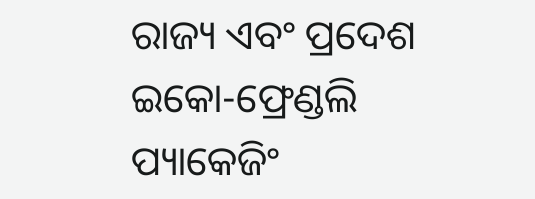ରାଜ୍ୟ ଏବଂ ପ୍ରଦେଶ ଇକୋ-ଫ୍ରେଣ୍ଡଲି ପ୍ୟାକେଜିଂ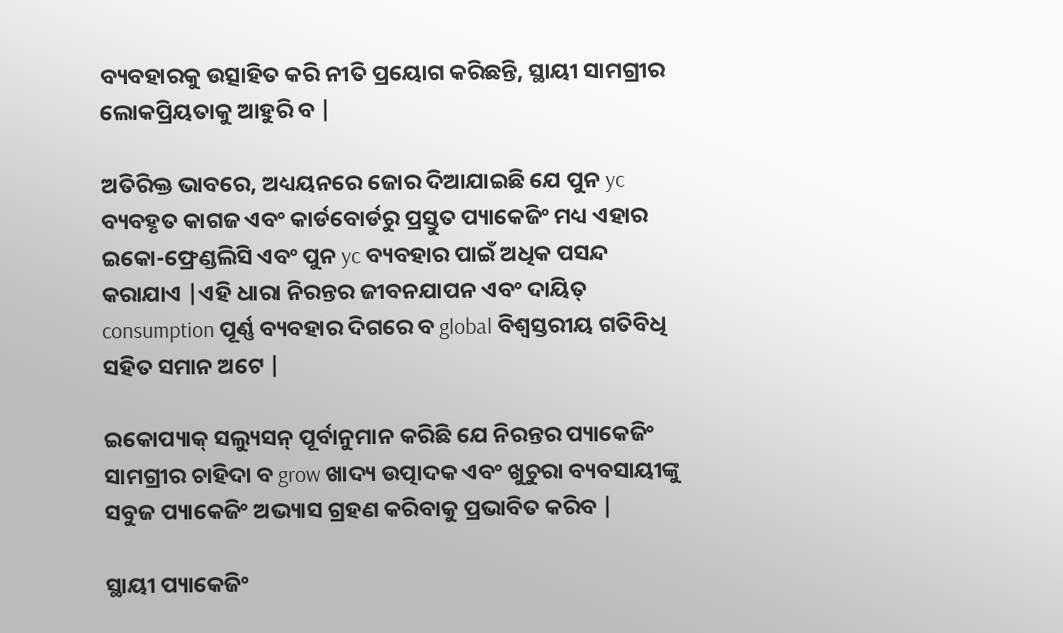ବ୍ୟବହାରକୁ ଉତ୍ସାହିତ କରି ନୀତି ପ୍ରୟୋଗ କରିଛନ୍ତି, ସ୍ଥାୟୀ ସାମଗ୍ରୀର ଲୋକପ୍ରିୟତାକୁ ଆହୁରି ବ |

ଅତିରିକ୍ତ ଭାବରେ, ଅଧ୍ୟୟନରେ ଜୋର ଦିଆଯାଇଛି ଯେ ପୁନ yc ବ୍ୟବହୃତ କାଗଜ ଏବଂ କାର୍ଡବୋର୍ଡରୁ ପ୍ରସ୍ତୁତ ପ୍ୟାକେଜିଂ ମଧ୍ୟ ଏହାର ଇକୋ-ଫ୍ରେଣ୍ଡଲିସି ଏବଂ ପୁନ yc ବ୍ୟବହାର ପାଇଁ ଅଧିକ ପସନ୍ଦ କରାଯାଏ |ଏହି ଧାରା ନିରନ୍ତର ଜୀବନଯାପନ ଏବଂ ଦାୟିତ୍ consumption ପୂର୍ଣ୍ଣ ବ୍ୟବହାର ଦିଗରେ ବ global ବିଶ୍ୱସ୍ତରୀୟ ଗତିବିଧି ସହିତ ସମାନ ଅଟେ |

ଇକୋପ୍ୟାକ୍ ସଲ୍ୟୁସନ୍ ପୂର୍ବାନୁମାନ କରିଛି ଯେ ନିରନ୍ତର ପ୍ୟାକେଜିଂ ସାମଗ୍ରୀର ଚାହିଦା ବ grow ଖାଦ୍ୟ ଉତ୍ପାଦକ ଏବଂ ଖୁଚୁରା ବ୍ୟବସାୟୀଙ୍କୁ ସବୁଜ ପ୍ୟାକେଜିଂ ଅଭ୍ୟାସ ଗ୍ରହଣ କରିବାକୁ ପ୍ରଭାବିତ କରିବ |

ସ୍ଥାୟୀ ପ୍ୟାକେଜିଂ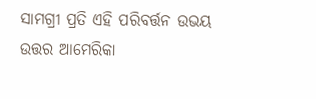ସାମଗ୍ରୀ ପ୍ରତି ଏହି ପରିବର୍ତ୍ତନ ଉଭୟ ଉତ୍ତର ଆମେରିକା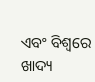ଏବଂ ବିଶ୍ୱରେ ଖାଦ୍ୟ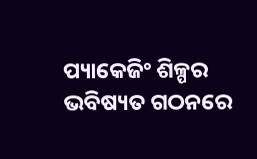ପ୍ୟାକେଜିଂ ଶିଳ୍ପର ଭବିଷ୍ୟତ ଗଠନରେ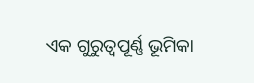ଏକ ଗୁରୁତ୍ୱପୂର୍ଣ୍ଣ ଭୂମିକା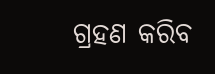ଗ୍ରହଣ କରିବ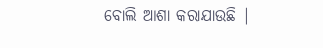ବୋଲି ଆଶା କରାଯାଉଛି |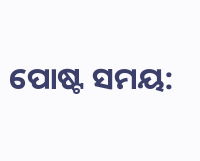ପୋଷ୍ଟ ସମୟ: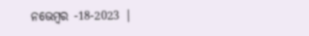ନଭେମ୍ବର -18-2023 |